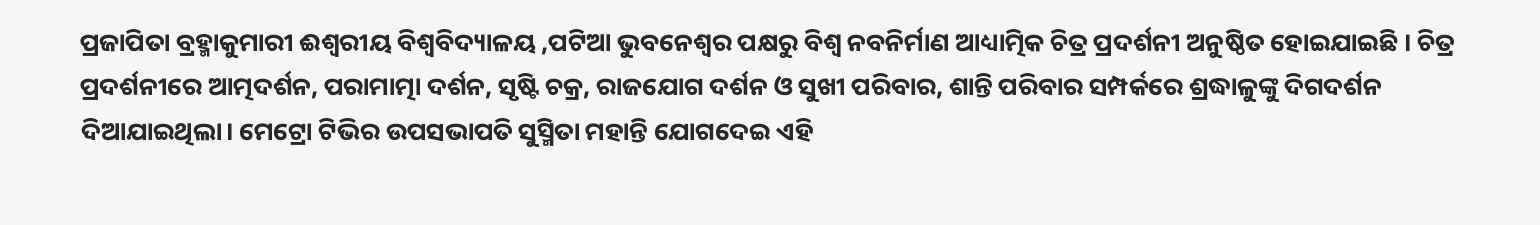ପ୍ରଜାପିତା ବ୍ରହ୍ମାକୁମାରୀ ଈଶ୍ୱରୀୟ ବିଶ୍ୱବିଦ୍ୟାଳୟ ,ପଟିଆ ଭୁବନେଶ୍ବର ପକ୍ଷରୁ ବିଶ୍ବ ନବନିର୍ମାଣ ଆଧ୍ୟାତ୍ମିକ ଚିତ୍ର ପ୍ରଦର୍ଶନୀ ଅନୁଷ୍ଠିତ ହୋଇଯାଇଛି । ଚିତ୍ର ପ୍ରଦର୍ଶନୀରେ ଆତ୍ମଦର୍ଶନ, ପରାମାତ୍ମା ଦର୍ଶନ, ସୃଷ୍ଟି ଚକ୍ର, ରାଜଯୋଗ ଦର୍ଶନ ଓ ସୁଖୀ ପରିବାର, ଶାନ୍ତି ପରିବାର ସମ୍ପର୍କରେ ଶ୍ରଦ୍ଧାଳୁଙ୍କୁ ଦିଗଦର୍ଶନ ଦିଆଯାଇଥିଲା। ମେଟ୍ରୋ ଟିଭିର ଉପସଭାପତି ସୁସ୍ମିତା ମହାନ୍ତି ଯୋଗଦେଇ ଏହି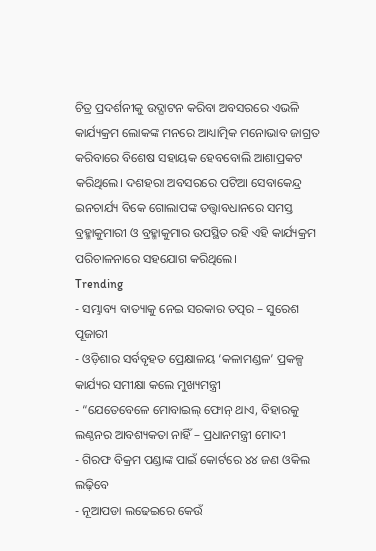ଚିତ୍ର ପ୍ରଦର୍ଶନୀକୁ ଉଦ୍ଘାଟନ କରିବା ଅବସରରେ ଏଭଳି କାର୍ଯ୍ୟକ୍ରମ ଲୋକଙ୍କ ମନରେ ଆଧ୍ୟାତ୍ମିକ ମନୋଭାବ ଜାଗ୍ରତ କରିବାରେ ବିଶେଷ ସହାୟକ ହେବବୋଲି ଆଶାପ୍ରକଟ କରିଥିଲେ। ଦଶହରା ଅବସରରେ ପଟିଆ ସେବାକେନ୍ଦ୍ର ଇନଚାର୍ଯ୍ୟ ବିକେ ଗୋଲାପଙ୍କ ତତ୍ତ୍ୱାବଧାନରେ ସମସ୍ତ ବ୍ରହ୍ମାକୁମାରୀ ଓ ବ୍ରହ୍ମାକୁମାର ଉପସ୍ଥିତ ରହି ଏହି କାର୍ଯ୍ୟକ୍ରମ ପରିଚାଳନାରେ ସହଯୋଗ କରିଥିଲେ।
Trending
- ସମ୍ଭାବ୍ୟ ବାତ୍ୟାକୁ ନେଇ ସରକାର ତତ୍ପର – ସୁରେଶ ପୂଜାରୀ
- ଓଡ଼ିଶାର ସର୍ବବୃହତ ପ୍ରେକ୍ଷାଳୟ ‘କଳାମଣ୍ଡଳ’ ପ୍ରକଳ୍ପ କାର୍ଯ୍ୟର ସମୀକ୍ଷା କଲେ ମୁଖ୍ୟମନ୍ତ୍ରୀ
- “ଯେତେବେଳେ ମୋବାଇଲ୍ ଫୋନ୍ ଥାଏ, ବିହାରକୁ ଲଣ୍ଠନର ଆବଶ୍ୟକତା ନାହିଁ – ପ୍ରଧାନମନ୍ତ୍ରୀ ମୋଦୀ
- ଗିରଫ ବିକ୍ରମ ପଣ୍ଡାଙ୍କ ପାଇଁ କୋର୍ଟରେ ୪୪ ଜଣ ଓକିଲ ଲଢ଼ିବେ
- ନୂଆପଡା ଲଢେଇରେ କେଉଁ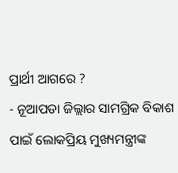ପ୍ରାର୍ଥୀ ଆଗରେ ?
- ନୂଆପଡା ଜିଲ୍ଲାର ସାମଗ୍ରିକ ବିକାଶ ପାଇଁ ଲୋକପ୍ରିୟ ମୁଖ୍ୟମନ୍ତ୍ରୀଙ୍କ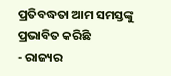ପ୍ରତିବଦ୍ଧତା ଆମ ସମସ୍ତଙ୍କୁ ପ୍ରଭାବିତ କରିଛି
- ରାଜ୍ୟର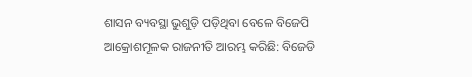ଶାସନ ବ୍ୟବସ୍ଥା ଭୁଶୁଡ଼ି ପଡ଼ିଥିବା ବେଳେ ବିଜେପି ଆକ୍ରୋଶମୂଳକ ରାଜନୀତି ଆରମ୍ଭ କରିଛି: ବିଜେଡି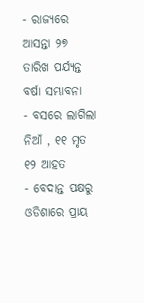- ରାଜ୍ୟରେ ଆସନ୍ତା ୨୭ ତାରିଖ ପର୍ଯ୍ୟନ୍ତ ବର୍ଷା ସମ୍ଭାବନା
- ବସରେ ଲାଗିଲା ନିଆଁ , ୧୧ ମୃତ ୧୨ ଆହତ
- ବେଦାନ୍ତ ପକ୍ଷରୁ ଓଡିଶାରେ ପ୍ରାୟ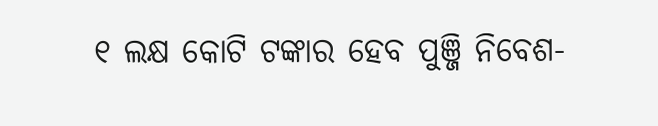୧ ଲକ୍ଷ କୋଟି ଟଙ୍କାର ହେବ ପୁଞ୍ଜି ନିବେଶ-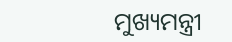ମୁଖ୍ୟମନ୍ତ୍ରୀ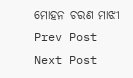ମୋହନ ଚରଣ ମାଝୀ
Prev Post
Next Post